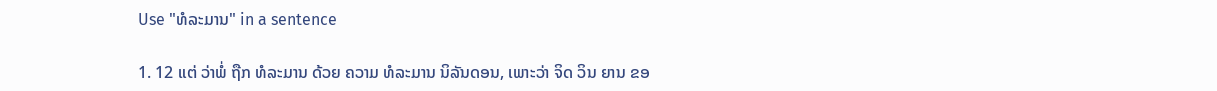Use "ທໍລະມານ" in a sentence

1. 12 ແຕ່ ວ່າພໍ່ ຖືກ ທໍລະມານ ດ້ວຍ ຄວາມ ທໍລະມານ ນິລັນດອນ, ເພາະວ່າ ຈິດ ວິນ ຍານ ຂອ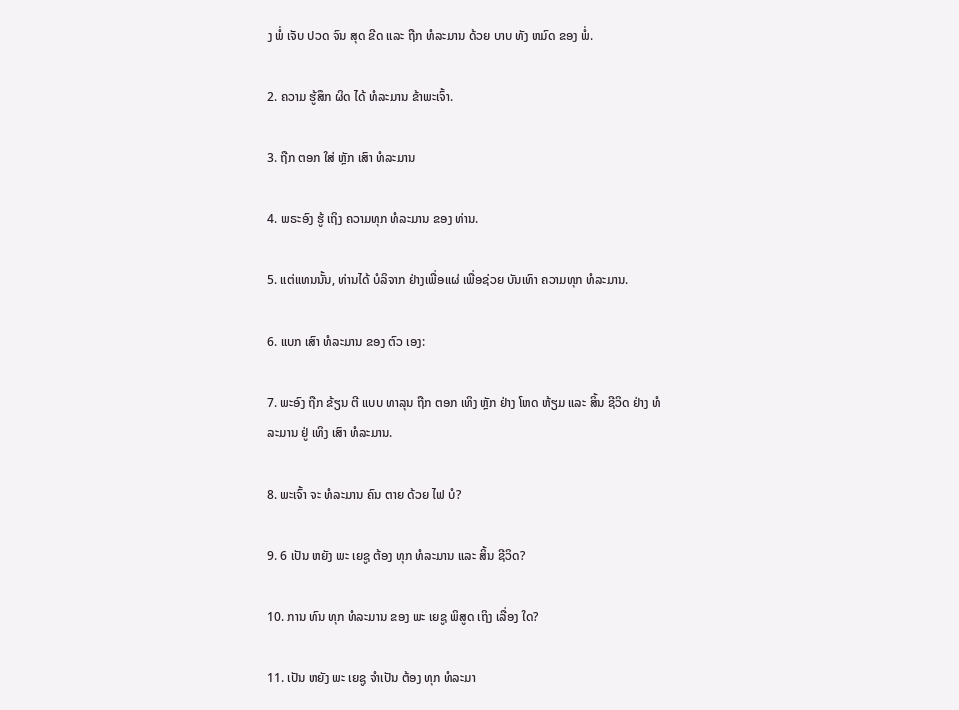ງ ພໍ່ ເຈັບ ປວດ ຈົນ ສຸດ ຂີດ ແລະ ຖືກ ທໍລະມານ ດ້ວຍ ບາບ ທັງ ຫມົດ ຂອງ ພໍ່.

2. ຄວາມ ຮູ້ສຶກ ຜິດ ໄດ້ ທໍລະມານ ຂ້າພະເຈົ້າ.

3. ຖືກ ຕອກ ໃສ່ ຫຼັກ ເສົາ ທໍລະມານ

4. ພຣະອົງ ຮູ້ ເຖິງ ຄວາມທຸກ ທໍລະມານ ຂອງ ທ່ານ.

5. ແຕ່ແທນນັ້ນ, ທ່ານໄດ້ ບໍລິຈາກ ຢ່າງເພື່ອແຜ່ ເພື່ອຊ່ວຍ ບັນເທົາ ຄວາມທຸກ ທໍລະມານ.

6. ແບກ ເສົາ ທໍລະມານ ຂອງ ຕົວ ເອງ:

7. ພະອົງ ຖືກ ຂ້ຽນ ຕີ ແບບ ທາລຸນ ຖືກ ຕອກ ເທິງ ຫຼັກ ຢ່າງ ໂຫດ ຫ້ຽມ ແລະ ສິ້ນ ຊີວິດ ຢ່າງ ທໍລະມານ ຢູ່ ເທິງ ເສົາ ທໍລະມານ.

8. ພະເຈົ້າ ຈະ ທໍລະມານ ຄົນ ຕາຍ ດ້ວຍ ໄຟ ບໍ?

9. 6 ເປັນ ຫຍັງ ພະ ເຍຊູ ຕ້ອງ ທຸກ ທໍລະມານ ແລະ ສິ້ນ ຊີວິດ?

10. ການ ທົນ ທຸກ ທໍລະມານ ຂອງ ພະ ເຍຊູ ພິສູດ ເຖິງ ເລື່ອງ ໃດ?

11. ເປັນ ຫຍັງ ພະ ເຍຊູ ຈໍາເປັນ ຕ້ອງ ທຸກ ທໍລະມາ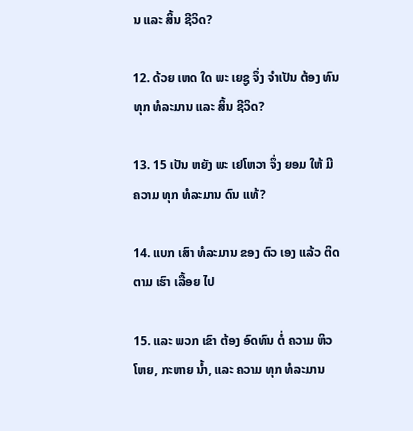ນ ແລະ ສິ້ນ ຊີວິດ?

12. ດ້ວຍ ເຫດ ໃດ ພະ ເຍຊູ ຈຶ່ງ ຈໍາເປັນ ຕ້ອງ ທົນ ທຸກ ທໍລະມານ ແລະ ສິ້ນ ຊີວິດ?

13. 15 ເປັນ ຫຍັງ ພະ ເຢໂຫວາ ຈຶ່ງ ຍອມ ໃຫ້ ມີ ຄວາມ ທຸກ ທໍລະມານ ດົນ ແທ້?

14. ແບກ ເສົາ ທໍລະມານ ຂອງ ຕົວ ເອງ ແລ້ວ ຕິດ ຕາມ ເຮົາ ເລື້ອຍ ໄປ

15. ແລະ ພວກ ເຂົາ ຕ້ອງ ອົດທົນ ຕໍ່ ຄວາມ ຫິວ ໂຫຍ, ກະຫາຍ ນ້ຳ, ແລະ ຄວາມ ທຸກ ທໍລະມານ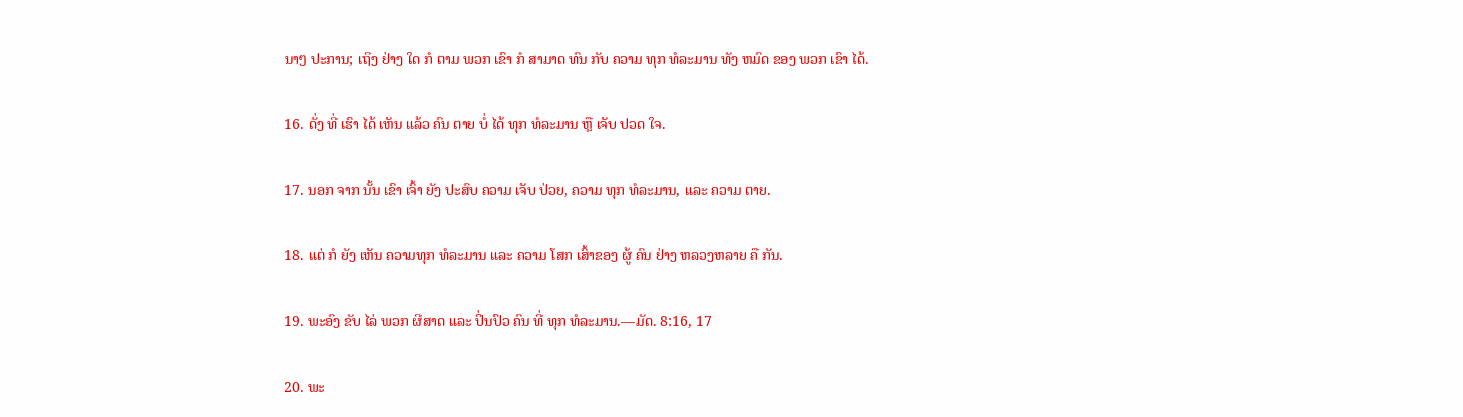ນາໆ ປະການ; ເຖິງ ຢ່າງ ໃດ ກໍ ຕາມ ພວກ ເຂົາ ກໍ ສາມາດ ທົນ ກັບ ຄວາມ ທຸກ ທໍລະມານ ທັງ ຫມົດ ຂອງ ພວກ ເຂົາ ໄດ້.

16. ດັ່ງ ທີ່ ເຮົາ ໄດ້ ເຫັນ ແລ້ວ ຄົນ ຕາຍ ບໍ່ ໄດ້ ທຸກ ທໍລະມານ ຫຼື ເຈັບ ປວດ ໃຈ.

17. ນອກ ຈາກ ນັ້ນ ເຂົາ ເຈົ້າ ຍັງ ປະສົບ ຄວາມ ເຈັບ ປ່ວຍ, ຄວາມ ທຸກ ທໍລະມານ, ແລະ ຄວາມ ຕາຍ.

18. ແຕ່ ກໍ ຍັງ ເຫັນ ຄວາມທຸກ ທໍລະມານ ແລະ ຄວາມ ໂສກ ເສົ້າຂອງ ຜູ້ ຄົນ ຢ່າງ ຫລວງຫລາຍ ຄື ກັນ.

19. ພະອົງ ຂັບ ໄລ່ ພວກ ຜີສາດ ແລະ ປິ່ນປົວ ຄົນ ທີ່ ທຸກ ທໍລະມານ.—ມັດ. 8:16, 17

20. ພະ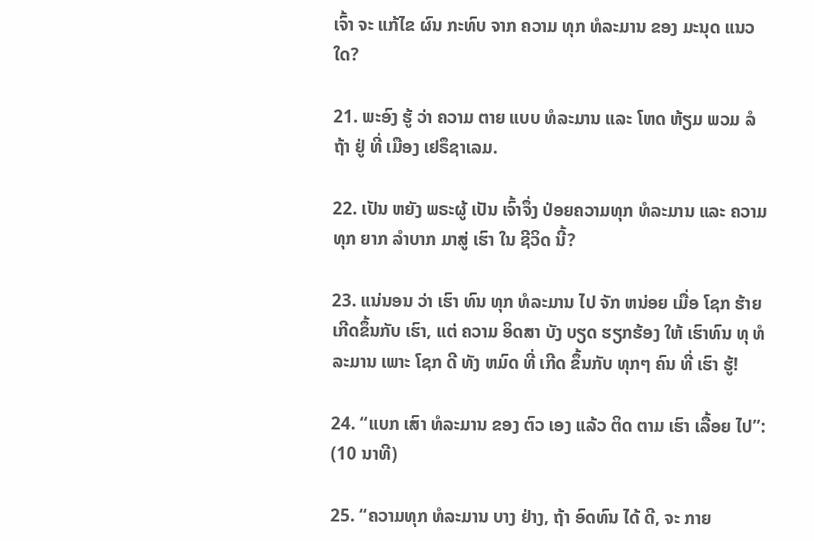ເຈົ້າ ຈະ ແກ້ໄຂ ຜົນ ກະທົບ ຈາກ ຄວາມ ທຸກ ທໍລະມານ ຂອງ ມະນຸດ ແນວ ໃດ?

21. ພະອົງ ຮູ້ ວ່າ ຄວາມ ຕາຍ ແບບ ທໍລະມານ ແລະ ໂຫດ ຫ້ຽມ ພວມ ລໍ ຖ້າ ຢູ່ ທີ່ ເມືອງ ເຢຣຶຊາເລມ.

22. ເປັນ ຫຍັງ ພຣະຜູ້ ເປັນ ເຈົ້າຈຶ່ງ ປ່ອຍຄວາມທຸກ ທໍລະມານ ແລະ ຄວາມທຸກ ຍາກ ລໍາບາກ ມາສູ່ ເຮົາ ໃນ ຊີວິດ ນີ້?

23. ແນ່ນອນ ວ່າ ເຮົາ ທົນ ທຸກ ທໍລະມານ ໄປ ຈັກ ຫນ່ອຍ ເມື່ອ ໂຊກ ຮ້າຍ ເກີດຂຶ້ນກັບ ເຮົາ, ແຕ່ ຄວາມ ອິດສາ ບັງ ບຽດ ຮຽກຮ້ອງ ໃຫ້ ເຮົາທົນ ທຸ ທໍລະມານ ເພາະ ໂຊກ ດີ ທັງ ຫມົດ ທີ່ ເກີດ ຂຶ້ນກັບ ທຸກໆ ຄົນ ທີ່ ເຮົາ ຮູ້!

24. “ແບກ ເສົາ ທໍລະມານ ຂອງ ຕົວ ເອງ ແລ້ວ ຕິດ ຕາມ ເຮົາ ເລື້ອຍ ໄປ”: (10 ນາທີ)

25. “ຄວາມທຸກ ທໍລະມານ ບາງ ຢ່າງ, ຖ້າ ອົດທົນ ໄດ້ ດີ, ຈະ ກາຍ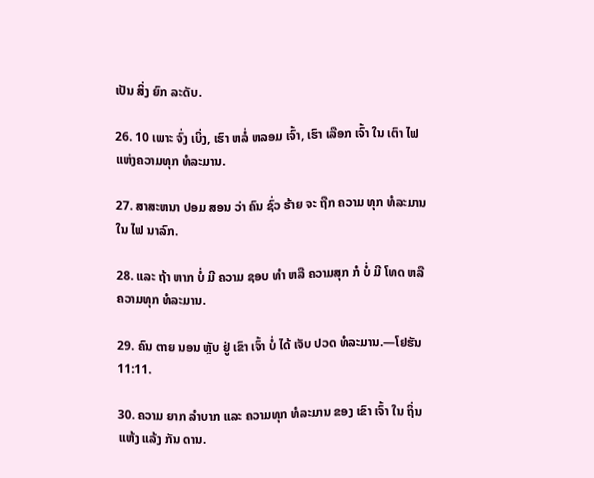ເປັນ ສິ່ງ ຍົກ ລະດັບ.

26. 10 ເພາະ ຈົ່ງ ເບິ່ງ, ເຮົາ ຫລໍ່ ຫລອມ ເຈົ້າ, ເຮົາ ເລືອກ ເຈົ້າ ໃນ ເຕົາ ໄຟແຫ່ງຄວາມທຸກ ທໍລະມານ.

27. ສາສະຫນາ ປອມ ສອນ ວ່າ ຄົນ ຊົ່ວ ຮ້າຍ ຈະ ຖືກ ຄວາມ ທຸກ ທໍລະມານ ໃນ ໄຟ ນາລົກ.

28. ແລະ ຖ້າ ຫາກ ບໍ່ ມີ ຄວາມ ຊອບ ທໍາ ຫລື ຄວາມສຸກ ກໍ ບໍ່ ມີ ໂທດ ຫລື ຄວາມທຸກ ທໍລະມານ.

29. ຄົນ ຕາຍ ນອນ ຫຼັບ ຢູ່ ເຂົາ ເຈົ້າ ບໍ່ ໄດ້ ເຈັບ ປວດ ທໍລະມານ.—ໂຢຮັນ 11:11.

30. ຄວາມ ຍາກ ລໍາບາກ ແລະ ຄວາມທຸກ ທໍລະມານ ຂອງ ເຂົາ ເຈົ້າ ໃນ ຖິ່ນ ແຫ້ງ ແລ້ງ ກັນ ດານ.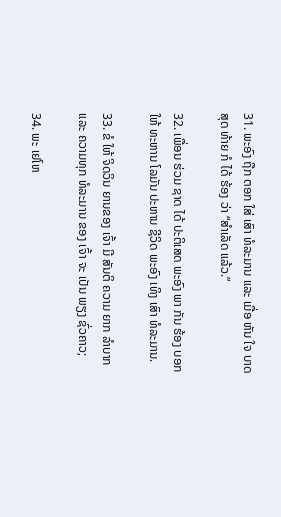31. ພະອົງ ຖືກ ຕອກ ໃສ່ ເສົາ ທໍລະມານ ແລະ ເມື່ອ ຫັນ ໃຈ ບາດ ສຸດ ທ້າຍ ກໍ ໄດ້ ຮ້ອງ ວ່າ “ສໍາເລັດ ແລ້ວ.”

32. ເພື່ອນ ຮ່ວມ ຊາດ ໄດ້ ປະຕິເສດ ພະອົງ ພາ ກັນ ຮ້ອງ ບອກ ໃຫ້ ທະຫານ ໂລມັນ ປະຫານ ຊີວິດ ພະອົງ ເທິງ ເສົາ ທໍລະມານ.

33. ຂໍ ໃຫ້ ຈິດວິນ ຍານຂອງ ເຈົ້າ ມີ ສັນຕິ ຄວາມ ຍາກ ລໍາບາກ ແລະ ຄວາມທຸກ ທໍລະມານ ຂອງ ເຈົ້າ ຈະ ເປັນ ພຽງ ຊົ່ວຄາວ;

34. ພະ ເຢໂຫ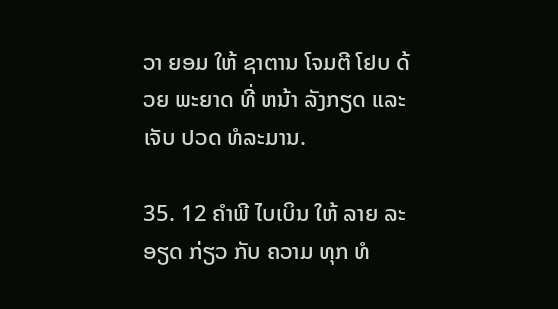ວາ ຍອມ ໃຫ້ ຊາຕານ ໂຈມຕີ ໂຢບ ດ້ວຍ ພະຍາດ ທີ່ ຫນ້າ ລັງກຽດ ແລະ ເຈັບ ປວດ ທໍລະມານ.

35. 12 ຄໍາພີ ໄບເບິນ ໃຫ້ ລາຍ ລະອຽດ ກ່ຽວ ກັບ ຄວາມ ທຸກ ທໍ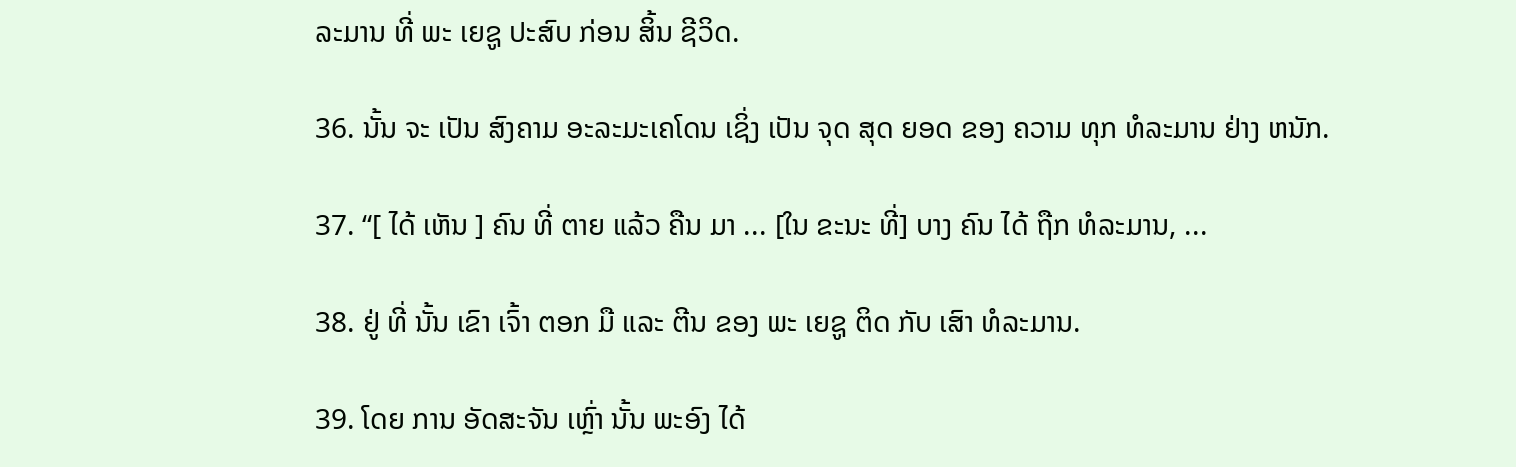ລະມານ ທີ່ ພະ ເຍຊູ ປະສົບ ກ່ອນ ສິ້ນ ຊີວິດ.

36. ນັ້ນ ຈະ ເປັນ ສົງຄາມ ອະລະມະເຄໂດນ ເຊິ່ງ ເປັນ ຈຸດ ສຸດ ຍອດ ຂອງ ຄວາມ ທຸກ ທໍລະມານ ຢ່າງ ຫນັກ.

37. “[ ໄດ້ ເຫັນ ] ຄົນ ທີ່ ຕາຍ ແລ້ວ ຄືນ ມາ ... [ໃນ ຂະນະ ທີ່] ບາງ ຄົນ ໄດ້ ຖືກ ທໍລະມານ, ...

38. ຢູ່ ທີ່ ນັ້ນ ເຂົາ ເຈົ້າ ຕອກ ມື ແລະ ຕີນ ຂອງ ພະ ເຍຊູ ຕິດ ກັບ ເສົາ ທໍລະມານ.

39. ໂດຍ ການ ອັດສະຈັນ ເຫຼົ່າ ນັ້ນ ພະອົງ ໄດ້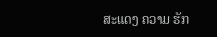ສະແດງ ຄວາມ ຮັກ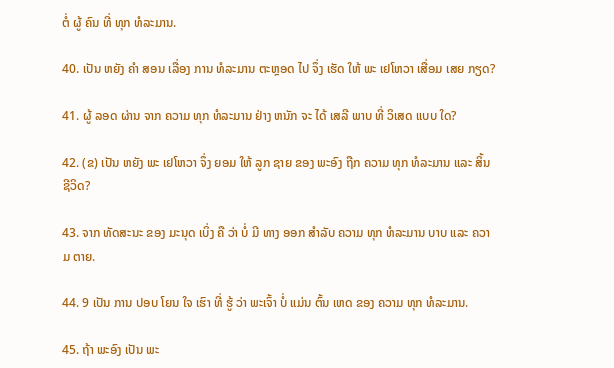ຕໍ່ ຜູ້ ຄົນ ທີ່ ທຸກ ທໍລະມານ.

40. ເປັນ ຫຍັງ ຄໍາ ສອນ ເລື່ອງ ການ ທໍລະມານ ຕະຫຼອດ ໄປ ຈຶ່ງ ເຮັດ ໃຫ້ ພະ ເຢໂຫວາ ເສື່ອມ ເສຍ ກຽດ?

41. ຜູ້ ລອດ ຜ່ານ ຈາກ ຄວາມ ທຸກ ທໍລະມານ ຢ່າງ ຫນັກ ຈະ ໄດ້ ເສລີ ພາບ ທີ່ ວິເສດ ແບບ ໃດ?

42. (ຂ) ເປັນ ຫຍັງ ພະ ເຢໂຫວາ ຈຶ່ງ ຍອມ ໃຫ້ ລູກ ຊາຍ ຂອງ ພະອົງ ຖືກ ຄວາມ ທຸກ ທໍລະມານ ແລະ ສິ້ນ ຊີວິດ?

43. ຈາກ ທັດສະນະ ຂອງ ມະນຸດ ເບິ່ງ ຄື ວ່າ ບໍ່ ມີ ທາງ ອອກ ສໍາລັບ ຄວາມ ທຸກ ທໍລະມານ ບາບ ແລະ ຄວາມ ຕາຍ.

44. 9 ເປັນ ການ ປອບ ໂຍນ ໃຈ ເຮົາ ທີ່ ຮູ້ ວ່າ ພະເຈົ້າ ບໍ່ ແມ່ນ ຕົ້ນ ເຫດ ຂອງ ຄວາມ ທຸກ ທໍລະມານ.

45. ຖ້າ ພະອົງ ເປັນ ພະ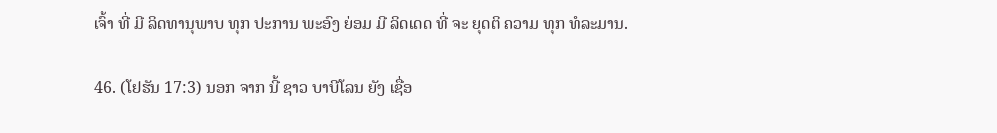ເຈົ້າ ທີ່ ມີ ລິດທານຸພາບ ທຸກ ປະການ ພະອົງ ຍ່ອມ ມີ ລິດເດດ ທີ່ ຈະ ຍຸດຕິ ຄວາມ ທຸກ ທໍລະມານ.

46. (ໂຢຮັນ 17:3) ນອກ ຈາກ ນີ້ ຊາວ ບາບີໂລນ ຍັງ ເຊື່ອ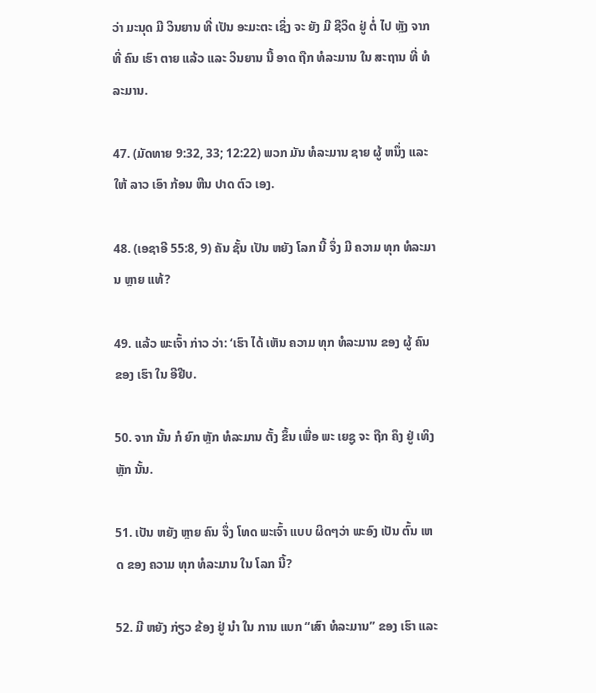ວ່າ ມະນຸດ ມີ ວິນຍານ ທີ່ ເປັນ ອະມະຕະ ເຊິ່ງ ຈະ ຍັງ ມີ ຊີວິດ ຢູ່ ຕໍ່ ໄປ ຫຼັງ ຈາກ ທີ່ ຄົນ ເຮົາ ຕາຍ ແລ້ວ ແລະ ວິນຍານ ນີ້ ອາດ ຖືກ ທໍລະມານ ໃນ ສະຖານ ທີ່ ທໍລະມານ.

47. (ມັດທາຍ 9:32, 33; 12:22) ພວກ ມັນ ທໍລະມານ ຊາຍ ຜູ້ ຫນຶ່ງ ແລະ ໃຫ້ ລາວ ເອົາ ກ້ອນ ຫີນ ປາດ ຕົວ ເອງ.

48. (ເອຊາອີ 55:8, 9) ຄັນ ຊັ້ນ ເປັນ ຫຍັງ ໂລກ ນີ້ ຈຶ່ງ ມີ ຄວາມ ທຸກ ທໍລະມານ ຫຼາຍ ແທ້?

49. ແລ້ວ ພະເຈົ້າ ກ່າວ ວ່າ: ‘ເຮົາ ໄດ້ ເຫັນ ຄວາມ ທຸກ ທໍລະມານ ຂອງ ຜູ້ ຄົນ ຂອງ ເຮົາ ໃນ ອີຢີບ.

50. ຈາກ ນັ້ນ ກໍ ຍົກ ຫຼັກ ທໍລະມານ ຕັ້ງ ຂຶ້ນ ເພື່ອ ພະ ເຍຊູ ຈະ ຖືກ ຄຶງ ຢູ່ ເທິງ ຫຼັກ ນັ້ນ.

51. ເປັນ ຫຍັງ ຫຼາຍ ຄົນ ຈຶ່ງ ໂທດ ພະເຈົ້າ ແບບ ຜິດໆວ່າ ພະອົງ ເປັນ ຕົ້ນ ເຫດ ຂອງ ຄວາມ ທຸກ ທໍລະມານ ໃນ ໂລກ ນີ້?

52. ມີ ຫຍັງ ກ່ຽວ ຂ້ອງ ຢູ່ ນໍາ ໃນ ການ ແບກ “ເສົາ ທໍລະມານ” ຂອງ ເຮົາ ແລະ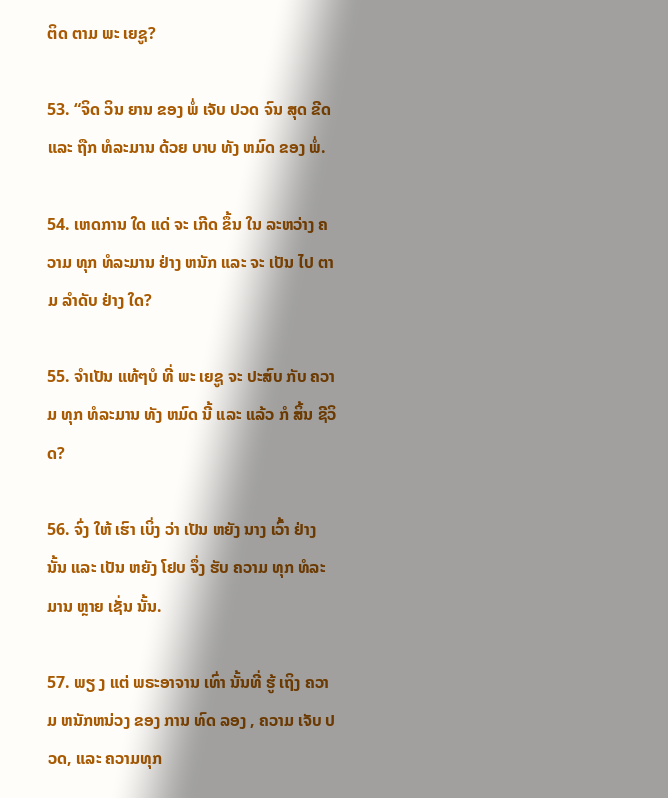ຕິດ ຕາມ ພະ ເຍຊູ?

53. “ຈິດ ວິນ ຍານ ຂອງ ພໍ່ ເຈັບ ປວດ ຈົນ ສຸດ ຂີດ ແລະ ຖືກ ທໍລະມານ ດ້ວຍ ບາບ ທັງ ຫມົດ ຂອງ ພໍ່.

54. ເຫດການ ໃດ ແດ່ ຈະ ເກີດ ຂຶ້ນ ໃນ ລະຫວ່າງ ຄວາມ ທຸກ ທໍລະມານ ຢ່າງ ຫນັກ ແລະ ຈະ ເປັນ ໄປ ຕາມ ລໍາດັບ ຢ່າງ ໃດ?

55. ຈໍາເປັນ ແທ້ໆບໍ ທີ່ ພະ ເຍຊູ ຈະ ປະສົບ ກັບ ຄວາມ ທຸກ ທໍລະມານ ທັງ ຫມົດ ນີ້ ແລະ ແລ້ວ ກໍ ສິ້ນ ຊີວິດ?

56. ຈົ່ງ ໃຫ້ ເຮົາ ເບິ່ງ ວ່າ ເປັນ ຫຍັງ ນາງ ເວົ້າ ຢ່າງ ນັ້ນ ແລະ ເປັນ ຫຍັງ ໂຢບ ຈຶ່ງ ຮັບ ຄວາມ ທຸກ ທໍລະມານ ຫຼາຍ ເຊັ່ນ ນັ້ນ.

57. ພຽ ງ ແຕ່ ພຣະອາຈານ ເທົ່າ ນັ້ນທີ່ ຮູ້ ເຖິງ ຄວາມ ຫນັກຫນ່ວງ ຂອງ ການ ທົດ ລອງ , ຄວາມ ເຈັບ ປວດ, ແລະ ຄວາມທຸກ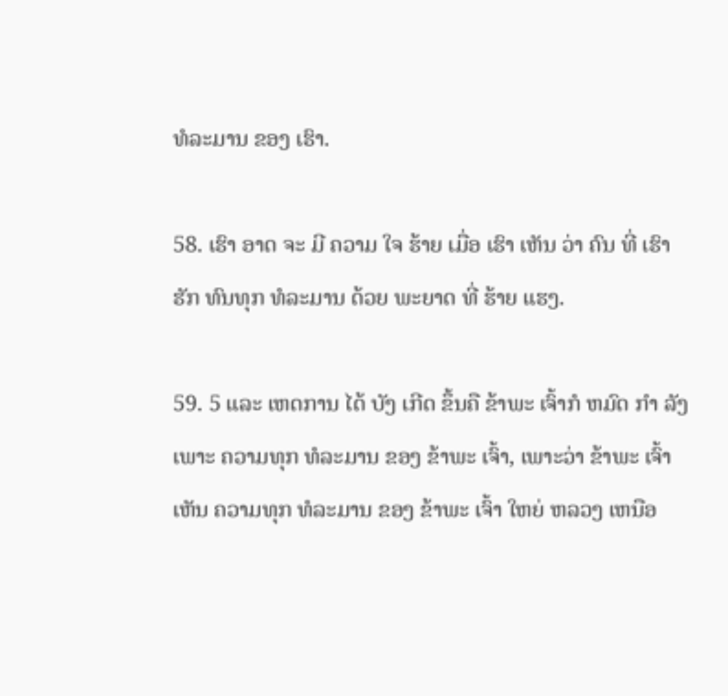ທໍລະມານ ຂອງ ເຮົາ.

58. ເຮົາ ອາດ ຈະ ມີ ຄວາມ ໃຈ ຮ້າຍ ເມື່ອ ເຮົາ ເຫັນ ວ່າ ຄົນ ທີ່ ເຮົາ ຮັກ ທົນທຸກ ທໍລະມານ ດ້ວຍ ພະຍາດ ທີ່ ຮ້າຍ ແຮງ.

59. 5 ແລະ ເຫດການ ໄດ້ ບັງ ເກີດ ຂຶ້ນຄື ຂ້າພະ ເຈົ້າກໍ ຫມົດ ກໍາ ລັງ ເພາະ ຄວາມທຸກ ທໍລະມານ ຂອງ ຂ້າພະ ເຈົ້າ, ເພາະວ່າ ຂ້າພະ ເຈົ້າ ເຫັນ ຄວາມທຸກ ທໍລະມານ ຂອງ ຂ້າພະ ເຈົ້າ ໃຫຍ່ ຫລວງ ເຫນືອ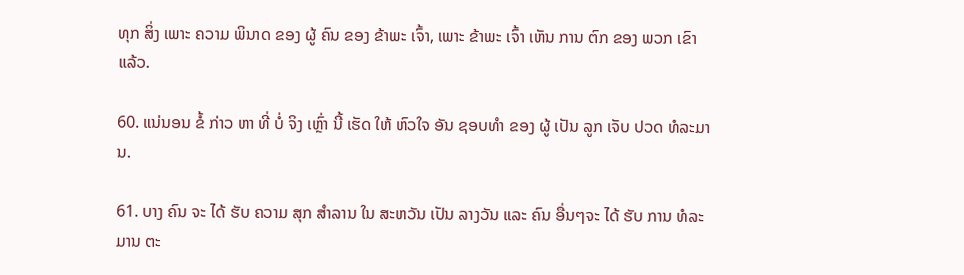ທຸກ ສິ່ງ ເພາະ ຄວາມ ພິນາດ ຂອງ ຜູ້ ຄົນ ຂອງ ຂ້າພະ ເຈົ້າ, ເພາະ ຂ້າພະ ເຈົ້າ ເຫັນ ການ ຕົກ ຂອງ ພວກ ເຂົາ ແລ້ວ.

60. ແນ່ນອນ ຂໍ້ ກ່າວ ຫາ ທີ່ ບໍ່ ຈິງ ເຫຼົ່າ ນີ້ ເຮັດ ໃຫ້ ຫົວໃຈ ອັນ ຊອບທໍາ ຂອງ ຜູ້ ເປັນ ລູກ ເຈັບ ປວດ ທໍລະມານ.

61. ບາງ ຄົນ ຈະ ໄດ້ ຮັບ ຄວາມ ສຸກ ສໍາລານ ໃນ ສະຫວັນ ເປັນ ລາງວັນ ແລະ ຄົນ ອື່ນໆຈະ ໄດ້ ຮັບ ການ ທໍລະມານ ຕະ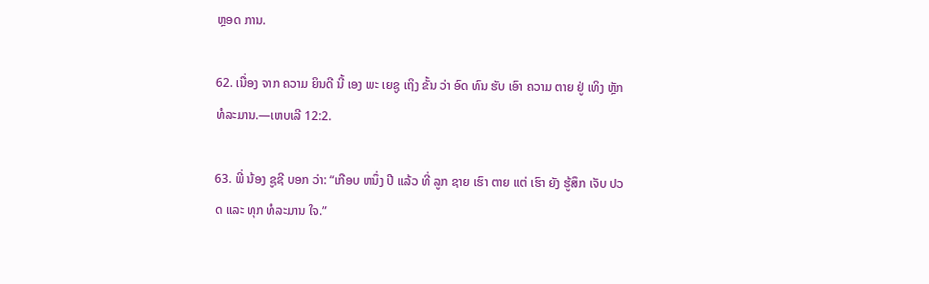ຫຼອດ ການ.

62. ເນື່ອງ ຈາກ ຄວາມ ຍິນດີ ນີ້ ເອງ ພະ ເຍຊູ ເຖິງ ຂັ້ນ ວ່າ ອົດ ທົນ ຮັບ ເອົາ ຄວາມ ຕາຍ ຢູ່ ເທິງ ຫຼັກ ທໍລະມານ.—ເຫບເລີ 12:2.

63. ພີ່ ນ້ອງ ຊູຊີ ບອກ ວ່າ: “ເກືອບ ຫນຶ່ງ ປີ ແລ້ວ ທີ່ ລູກ ຊາຍ ເຮົາ ຕາຍ ແຕ່ ເຮົາ ຍັງ ຮູ້ສຶກ ເຈັບ ປວດ ແລະ ທຸກ ທໍລະມານ ໃຈ.”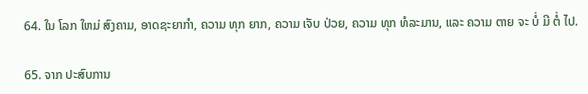64. ໃນ ໂລກ ໃຫມ່ ສົງຄາມ, ອາດຊະຍາກໍາ, ຄວາມ ທຸກ ຍາກ, ຄວາມ ເຈັບ ປ່ວຍ, ຄວາມ ທຸກ ທໍລະມານ, ແລະ ຄວາມ ຕາຍ ຈະ ບໍ່ ມີ ຕໍ່ ໄປ.

65. ຈາກ ປະສົບການ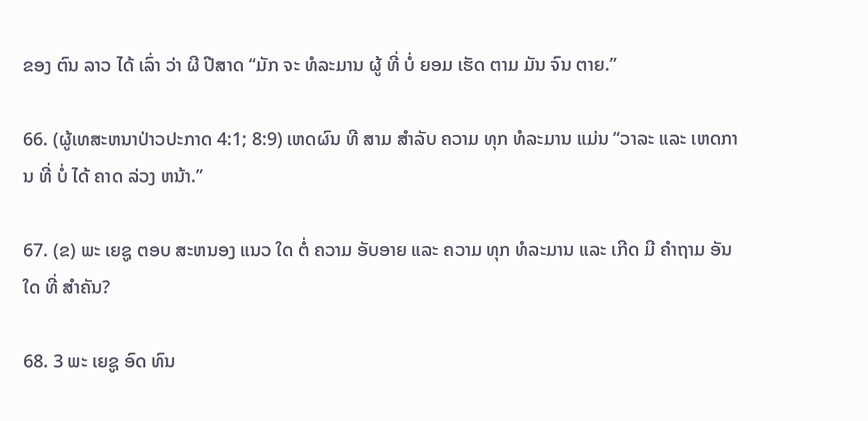ຂອງ ຕົນ ລາວ ໄດ້ ເລົ່າ ວ່າ ຜີ ປີສາດ “ມັກ ຈະ ທໍລະມານ ຜູ້ ທີ່ ບໍ່ ຍອມ ເຮັດ ຕາມ ມັນ ຈົນ ຕາຍ.”

66. (ຜູ້ເທສະຫນາປ່າວປະກາດ 4:1; 8:9) ເຫດຜົນ ທີ ສາມ ສໍາລັບ ຄວາມ ທຸກ ທໍລະມານ ແມ່ນ “ວາລະ ແລະ ເຫດການ ທີ່ ບໍ່ ໄດ້ ຄາດ ລ່ວງ ຫນ້າ.”

67. (ຂ) ພະ ເຍຊູ ຕອບ ສະຫນອງ ແນວ ໃດ ຕໍ່ ຄວາມ ອັບອາຍ ແລະ ຄວາມ ທຸກ ທໍລະມານ ແລະ ເກີດ ມີ ຄໍາຖາມ ອັນ ໃດ ທີ່ ສໍາຄັນ?

68. 3 ພະ ເຍຊູ ອົດ ທົນ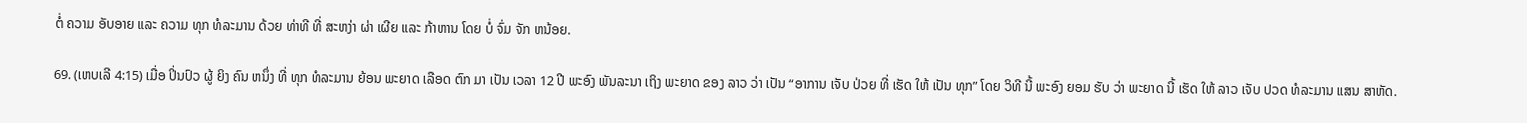ຕໍ່ ຄວາມ ອັບອາຍ ແລະ ຄວາມ ທຸກ ທໍລະມານ ດ້ວຍ ທ່າທີ ທີ່ ສະຫງ່າ ຜ່າ ເຜີຍ ແລະ ກ້າຫານ ໂດຍ ບໍ່ ຈົ່ມ ຈັກ ຫນ້ອຍ.

69. (ເຫບເລີ 4:15) ເມື່ອ ປິ່ນປົວ ຜູ້ ຍິງ ຄົນ ຫນຶ່ງ ທີ່ ທຸກ ທໍລະມານ ຍ້ອນ ພະຍາດ ເລືອດ ຕົກ ມາ ເປັນ ເວລາ 12 ປີ ພະອົງ ພັນລະນາ ເຖິງ ພະຍາດ ຂອງ ລາວ ວ່າ ເປັນ “ອາການ ເຈັບ ປ່ວຍ ທີ່ ເຮັດ ໃຫ້ ເປັນ ທຸກ” ໂດຍ ວິທີ ນີ້ ພະອົງ ຍອມ ຮັບ ວ່າ ພະຍາດ ນີ້ ເຮັດ ໃຫ້ ລາວ ເຈັບ ປວດ ທໍລະມານ ແສນ ສາຫັດ.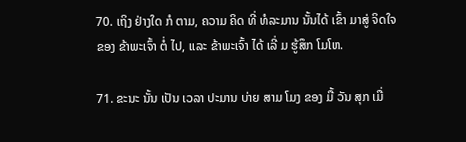70. ເຖິງ ຢ່າງໃດ ກໍ ຕາມ, ຄວາມ ຄິດ ທີ່ ທໍລະມານ ນັ້ນໄດ້ ເຂົ້າ ມາສູ່ ຈິດໃຈຂອງ ຂ້າພະເຈົ້າ ຕໍ່ ໄປ, ແລະ ຂ້າພະເຈົ້າ ໄດ້ ເລີ່ ມ ຮູ້ສຶກ ໂມໂຫ.

71. ຂະນະ ນັ້ນ ເປັນ ເວລາ ປະມານ ບ່າຍ ສາມ ໂມງ ຂອງ ມື້ ວັນ ສຸກ ເມື່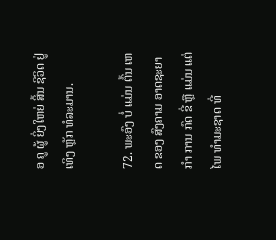ອ ຄູ ຜູ້ ຍິ່ງໃຫຍ່ ສິ້ນ ຊີວິດ ຢູ່ ເທິງ ຫຼັກ ທໍລະມານ.

72. ພະອົງ ບໍ່ ແມ່ນ ຕົ້ນ ເຫດ ຂອງ ສົງຄາມ ອາດຊະຍາກໍາ ການ ກົດ ຂີ່ ຫຼື ແມ່ນ ແຕ່ ໄພ ທໍາມະຊາດ ທີ່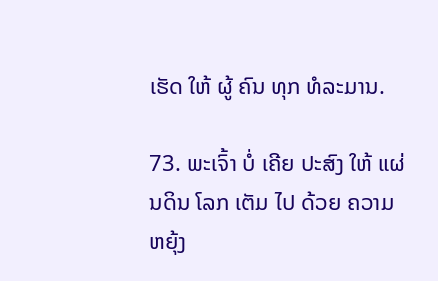ເຮັດ ໃຫ້ ຜູ້ ຄົນ ທຸກ ທໍລະມານ.

73. ພະເຈົ້າ ບໍ່ ເຄີຍ ປະສົງ ໃຫ້ ແຜ່ນດິນ ໂລກ ເຕັມ ໄປ ດ້ວຍ ຄວາມ ຫຍຸ້ງ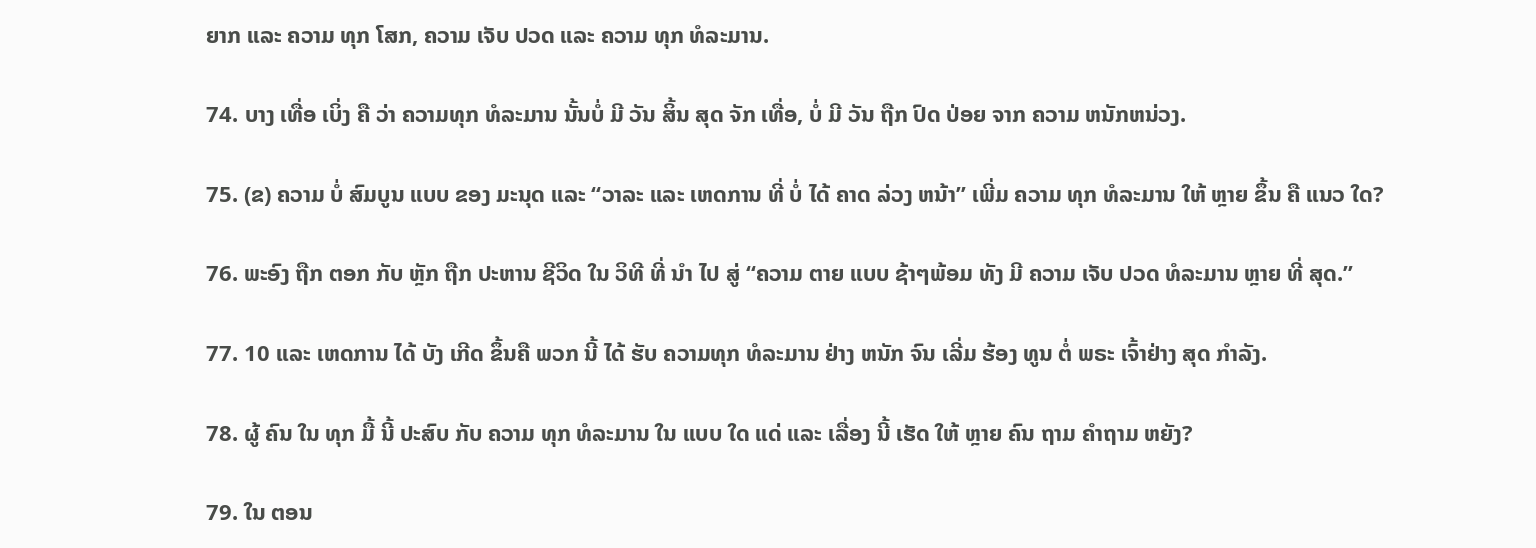ຍາກ ແລະ ຄວາມ ທຸກ ໂສກ, ຄວາມ ເຈັບ ປວດ ແລະ ຄວາມ ທຸກ ທໍລະມານ.

74. ບາງ ເທື່ອ ເບິ່ງ ຄື ວ່າ ຄວາມທຸກ ທໍລະມານ ນັ້ນບໍ່ ມີ ວັນ ສິ້ນ ສຸດ ຈັກ ເທື່ອ, ບໍ່ ມີ ວັນ ຖືກ ປົດ ປ່ອຍ ຈາກ ຄວາມ ຫນັກຫນ່ວງ.

75. (ຂ) ຄວາມ ບໍ່ ສົມບູນ ແບບ ຂອງ ມະນຸດ ແລະ “ວາລະ ແລະ ເຫດການ ທີ່ ບໍ່ ໄດ້ ຄາດ ລ່ວງ ຫນ້າ” ເພີ່ມ ຄວາມ ທຸກ ທໍລະມານ ໃຫ້ ຫຼາຍ ຂຶ້ນ ຄື ແນວ ໃດ?

76. ພະອົງ ຖືກ ຕອກ ກັບ ຫຼັກ ຖືກ ປະຫານ ຊີວິດ ໃນ ວິທີ ທີ່ ນໍາ ໄປ ສູ່ “ຄວາມ ຕາຍ ແບບ ຊ້າໆພ້ອມ ທັງ ມີ ຄວາມ ເຈັບ ປວດ ທໍລະມານ ຫຼາຍ ທີ່ ສຸດ.”

77. 10 ແລະ ເຫດການ ໄດ້ ບັງ ເກີດ ຂຶ້ນຄື ພວກ ນີ້ ໄດ້ ຮັບ ຄວາມທຸກ ທໍລະມານ ຢ່າງ ຫນັກ ຈົນ ເລີ່ມ ຮ້ອງ ທູນ ຕໍ່ ພຣະ ເຈົ້າຢ່າງ ສຸດ ກໍາລັງ.

78. ຜູ້ ຄົນ ໃນ ທຸກ ມື້ ນີ້ ປະສົບ ກັບ ຄວາມ ທຸກ ທໍລະມານ ໃນ ແບບ ໃດ ແດ່ ແລະ ເລື່ອງ ນີ້ ເຮັດ ໃຫ້ ຫຼາຍ ຄົນ ຖາມ ຄໍາຖາມ ຫຍັງ?

79. ໃນ ຕອນ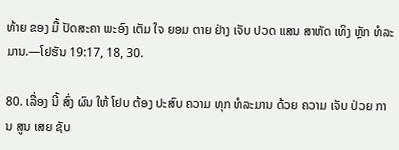ທ້າຍ ຂອງ ມື້ ປັດສະຄາ ພະອົງ ເຕັມ ໃຈ ຍອມ ຕາຍ ຢ່າງ ເຈັບ ປວດ ແສນ ສາຫັດ ເທິງ ຫຼັກ ທໍລະມານ.—ໂຢຮັນ 19:17, 18, 30.

80. ເລື່ອງ ນີ້ ສົ່ງ ຜົນ ໃຫ້ ໂຢບ ຕ້ອງ ປະສົບ ຄວາມ ທຸກ ທໍລະມານ ດ້ວຍ ຄວາມ ເຈັບ ປ່ວຍ ການ ສູນ ເສຍ ຊັບ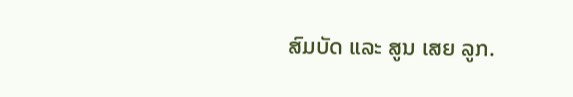ສົມບັດ ແລະ ສູນ ເສຍ ລູກ.